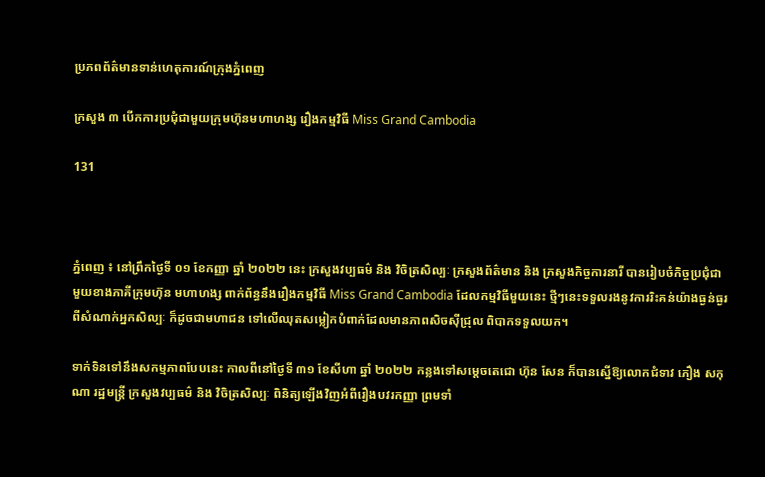ប្រភពព័ត៌មានទាន់ហេតុការណ៍ក្រុងភ្នំពេញ

ក្រសួង ៣ បើកការប្រជុំជាមួយក្រុមហ៊ុនមហាហង្ស រឿងកម្មវិធី Miss Grand Cambodia

131



ភ្នំពេញ ៖ នៅព្រឹកថ្ងៃទី ០១ ខែកញ្ញា ឆ្នាំ ២០២២ នេះ ក្រសួងវប្បធម៌ និង វិចិត្រសិល្បៈ ក្រសួងព័ត៌មាន និង ក្រសួងកិច្ចការនារី បានរៀបចំកិច្ចប្រជុំជាមួយខាងភាគីក្រុមហ៊ុន មហាហង្ស ពាក់ព័ន្ធនឹងរឿងកម្មវិធី Miss Grand Cambodia ដែលកម្មវិធីមួយនេះ ថ្មីៗនេះទទួលរងនូវការរិះគន់យ៉ាងធ្ងន់ធ្ងរពីសំណាក់អ្នកសិល្បៈ ក៏ដូចជាមហាជន ទៅលើឈុតសម្លៀកបំពាក់ដែលមានភាពសិចស៊ីជ្រុល ពិបាកទទួលយក។

ទាក់ទិនទៅនឹងសកម្មភាពបែបនេះ កាលពីនៅថ្ងៃទី ៣១ ខែសីហា ឆ្នាំ ២០២២ កន្លងទៅសម្ដេចតេជោ ហ៊ុន សែន ក៏បានស្នើឱ្យលោកជំទាវ ភឿង សកុណា រដ្ឋមន្ត្រី ក្រសួងវប្បធម៌ និង វិចិត្រសិល្បៈ ពិនិត្យឡើងវិញអំពីរឿងបវរកញ្ញា ព្រមទាំ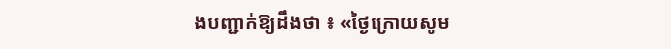ងបញ្ជាក់ឱ្យដឹងថា ៖ «ថ្ងៃក្រោយសូម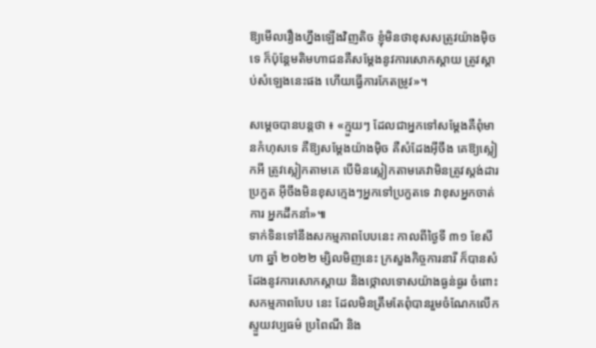ឱ្យមើលរឿងហ្នឹងឡើងវិញតិច ខ្ញុំមិនថាខុសសត្រូវយ៉ាងម៉ិចទេ ក៏ប៉ុន្តែមតិមហាជនគឺសម្ដែងនូវការសោកស្ដាយ ត្រូវស្ដាប់សំឡេងនេះផង ហើយធ្វើការកែតម្រូវ»។

សម្ដេចបានបន្តថា ៖ «ក្មួយៗ ដែលជាអ្នកទៅសម្ដែងគឺពុំមានកំហុសទេ គឺឱ្យសម្ដែងយ៉ាងម៉ិច គឺសំដែងអ៊ីចឹង គេឱ្យស្លៀកអី ត្រូវស្លៀកតាមគេ បើមិនស្លៀកតាមគេវាមិនត្រូវស្តង់ដារប្រកួត អ៊ីចឹងមិនខុសក្មេងៗអ្នកទៅប្រកួតទេ វាខុសអ្នកចាត់ការ អ្នកដឹកនាំ»៕
ទាក់ទិនទៅនឹងសកម្មភាពបែបនេះ កាលពីថ្ងៃទី ៣១ ខែសីហា ឆ្នាំ ២០២២ ម្សិលមិញនេះ ក្រសួងកិច្ចការនារី ក៏បានសំដែងនូវការសោកស្តាយ និងថ្កោលទោសយ៉ាងធ្ងន់ធ្ងរ ចំពោះសកម្មភាពបែប នេះ ដែលមិនត្រឹមតែពុំបានរួមចំណែកលើកស្ទួយវប្បធម៌ ប្រពៃណី និង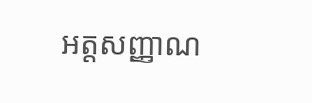អត្តសញ្ញាណ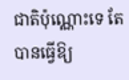ជាតិប៉ុណ្ណោះទេ តែបានធ្វើឱ្យ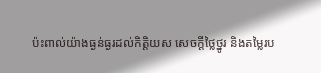ប៉ះពាល់យ៉ាងធ្ងន់ធ្ងរដល់កិត្តិយស សេចក្ដីថ្លៃថ្នូរ និងតម្លៃរប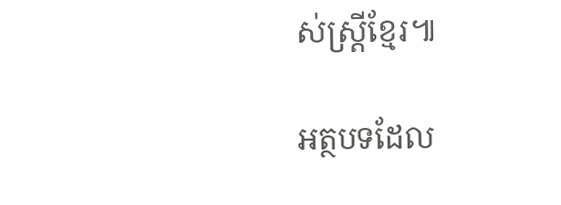ស់ស្ត្រីខ្មែរ៕

អត្ថបទដែល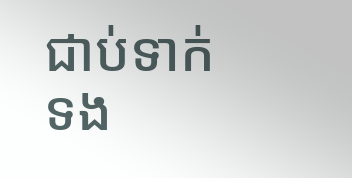ជាប់ទាក់ទង